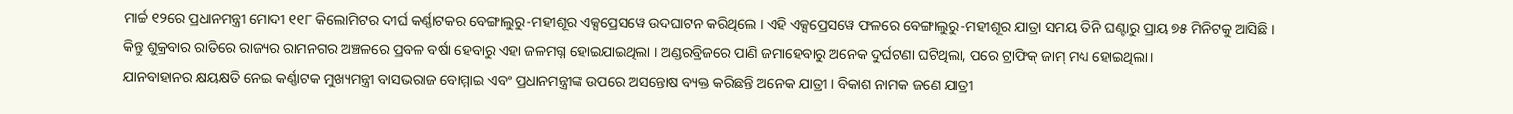ମାର୍ଚ୍ଚ ୧୨ରେ ପ୍ରଧାନମନ୍ତ୍ରୀ ମୋଦୀ ୧୧୮ କିଲୋମିଟର ଦୀର୍ଘ କର୍ଣ୍ଣାଟକର ବେଙ୍ଗାଲୁରୁ-ମହୀଶୂର ଏକ୍ସପ୍ରେସୱେ ଉଦଘାଟନ କରିଥିଲେ । ଏହି ଏକ୍ସପ୍ରେସୱେ ଫଳରେ ବେଙ୍ଗାଲୁରୁ-ମହୀଶୂର ଯାତ୍ରା ସମୟ ତିନି ଘଣ୍ଟାରୁ ପ୍ରାୟ ୭୫ ମିନିଟକୁ ଆସିଛି । କିନ୍ତୁ ଶୁକ୍ରବାର ରାତିରେ ରାଜ୍ୟର ରାମନଗର ଅଞ୍ଚଳରେ ପ୍ରବଳ ବର୍ଷା ହେବାରୁ ଏହା ଜଳମଗ୍ନ ହୋଇଯାଇଥିଲା । ଅଣ୍ଡରବ୍ରିଜରେ ପାଣି ଜମାହେବାରୁ ଅନେକ ଦୁର୍ଘଟଣା ଘଟିଥିଲା, ପରେ ଟ୍ରାଫିକ୍ ଜାମ୍ ମଧ୍ୟ ହୋଇଥିଲା।
ଯାନବାହାନର କ୍ଷୟକ୍ଷତି ନେଇ କର୍ଣ୍ଣାଟକ ମୁଖ୍ୟମନ୍ତ୍ରୀ ବାସଭରାଜ ବୋମ୍ମାଇ ଏବଂ ପ୍ରଧାନମନ୍ତ୍ରୀଙ୍କ ଉପରେ ଅସନ୍ତୋଷ ବ୍ୟକ୍ତ କରିଛନ୍ତି ଅନେକ ଯାତ୍ରୀ । ବିକାଶ ନାମକ ଜଣେ ଯାତ୍ରୀ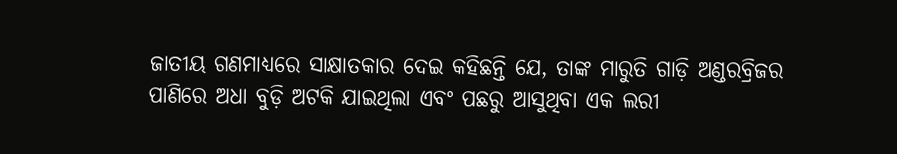ଜାତୀୟ ଗଣମାଧ୍ୟରେ ସାକ୍ଷାତକାର ଦେଇ କହିଛନ୍ତି ଯେ, ତାଙ୍କ ମାରୁତି ଗାଡ଼ି ଅଣ୍ଡରବ୍ରିଜର ପାଣିରେ ଅଧା ବୁଡ଼ି ଅଟକି ଯାଇଥିଲା ଏବଂ ପଛରୁ ଆସୁଥିବା ଏକ ଲରୀ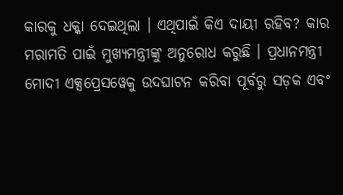କାରକୁ ଧକ୍କା ଦେଇଥିଲା । ଏଥିପାଇଁ କିଏ ଦାୟୀ ରହିବ? କାର ମରାମତି ପାଇଁ ମୁଖ୍ୟମନ୍ତ୍ରୀଙ୍କୁ ଅନୁରୋଧ କରୁଛି । ପ୍ରଧାନମନ୍ତ୍ରୀ ମୋଦୀ ଏକ୍ସପ୍ରେସୱେକୁ ଉଦଘାଟନ କରିବା ପୂର୍ବରୁ ସଡ଼କ ଏବଂ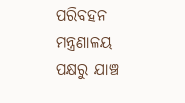ପରିବହନ ମନ୍ତ୍ରଣାଳୟ ପକ୍ଷରୁ ଯାଞ୍ଚ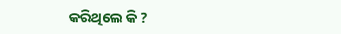କରିଥିଲେ କି ?